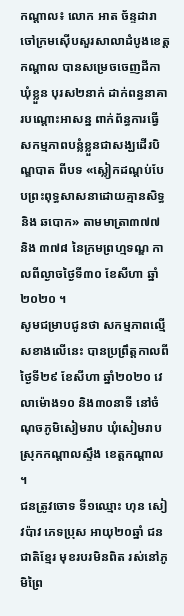កណ្តាល៖ លោក អាត ច័ន្ទដារា ចៅក្រមស៊ើបសួរសាលាដំបូងខេត្តកណ្តាល បានសម្រេចចេញដីកាឃុំខ្លួន បុរស២នាក់ ដាក់ពន្ធនាគារបណ្តោះអាសន្ន ពាក់ព័ន្ធការធ្វើសកម្មភាពបន្លំខ្លួនជាសង្ឃដើរបិណ្ឌបាត ពីបទ «ស្លៀកដណ្តប់បែបព្រះពុទ្ធសាសនាដោយគ្មានសិទ្ធ និង ឆបោក» តាមមាត្រា៣៧៧ និង ៣៧៨ នៃក្រមព្រហ្មទណ្ឌ កាលពីល្ងាចថ្ងៃទី៣០ ខែសីហា ឆ្នាំ២០២០ ។
សូមជម្រាបជូនថា សកម្មភាពល្មើសខាងលើនេះ បានប្រព្រឹត្តកាលពីថ្ងៃទី២៩ ខែសីហា ឆ្នាំ២០២០ វេលាម៉ោង១០ និង៣០នាទី នៅចំណុចភូមិសៀមរាប ឃុំសៀមរាប ស្រុកកណ្តាលស្ទឹង ខេត្តកណ្តាល ។
ជនត្រូវចោទ ទី១ឈ្មោះ ហុន សៀវប៉ាវ ភេទប្រុស អាយុ២០ឆ្នាំ ជនជាតិខ្មែរ មុខរបរមិនពិត រស់នៅភូមិព្រៃ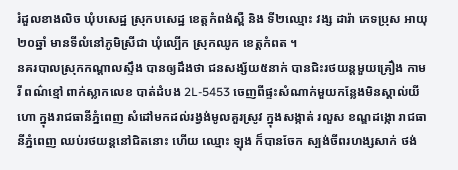រំដួលខាងលិច ឃុំបសេដ្ឋ ស្រុកបសេដ្ឋ ខេត្តកំពង់ស្ពឺ និង ទី២ឈ្មោះ វង្ស ដារ៉ា ភេទប្រុស អាយុ២០ឆ្នាំ មានទីលំនៅភូមិស្រីជា ឃុំល្បើក ស្រុកឈូក ខេត្តកំពត ។
នគរបាលស្រុកកណ្តាលស្ទឹង បានឲ្យដឹងថា ជនសង្ស័យ៥នាក់ បានជិះរថយន្តមួយគ្រឿង កាមរី ពណ៌ខ្មៅ ពាក់ស្លាកលេខ បាត់ដំបង 2L-5453 ចេញពីផ្ទះសំណាក់មួយកន្លែងមិនស្គាល់យីហោ ក្នុងរាជធានីភ្នំពេញ សំដៅមកដល់រង្វង់មូលគួរស្រូវ ក្នុងសង្កាត់ រលួស ខណ្ឌដង្កោ រាជធានីភ្នំពេញ ឈប់រថយន្តនៅជិតនោះ ហើយ ឈ្មោះ ឡុង ក៏បានចែក ស្បង់ចីពរហង្សសាក់ ថង់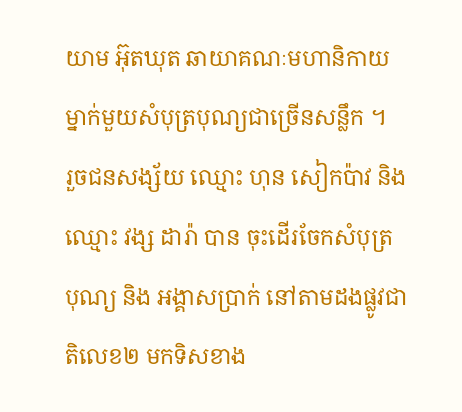យាម អ៊ុតឃុត ឆាយាគណៈមហានិកាយ ម្នាក់មួយសំបុត្របុណ្យជាច្រើនសន្លឹក ។
រួចជនសង្ស័យ ឈ្មោះ ហុន សៀកប៉ាវ និង ឈ្មោះ វង្ស ដារ៉ា បាន ចុះដើរចែកសំបុត្រ បុណ្យ និង អង្គាសប្រាក់ នៅតាមដងផ្លូវជាតិលេខ២ មកទិសខាង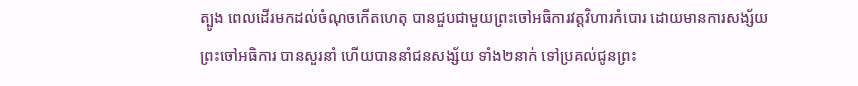ត្បូង ពេលដើរមកដល់ចំណុចកើតហេតុ បានជួបជាមួយព្រះចៅអធិការវត្តវិហារកំបោរ ដោយមានការសង្ស័យ ព្រះចៅអធិការ បានសួរនាំ ហើយបាននាំជនសង្ស័យ ទាំង២នាក់ ទៅប្រគល់ជូនព្រះ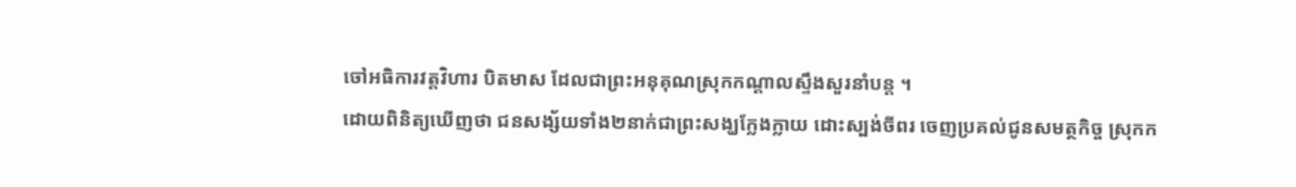ចៅអធិការវត្តវិហារ បិតមាស ដែលជាព្រះអនុគុណស្រុកកណ្ដាលស្ទឹងសួរនាំបន្ត ។
ដោយពិនិត្យឃើញថា ជនសង្ស័យទាំង២នាក់ជាព្រះសង្ឃក្លែងក្លាយ ដោះស្បង់ចីពរ ចេញប្រគល់ជូនសមត្ថកិច្ច ស្រុកក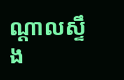ណ្តាលស្ទឹង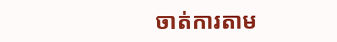ចាត់ការតាម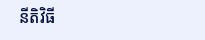នីតិវិធី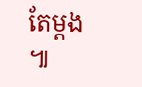តែម្តង ៕